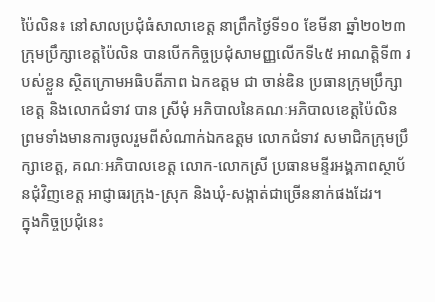ប៉ៃលិន៖ នៅសាលប្រជុំធំសាលាខេត្ត នាព្រឹកថ្ងៃទី១០ ខែមីនា ឆ្នាំ២០២៣ ក្រុមប្រឹក្សាខេត្តប៉ៃលិន បានបើកកិច្ចប្រជុំសាមញ្ញលើកទី៤៥ អាណត្តិទី៣ របស់ខ្លួន ស្ថិតក្រោមអធិបតីភាព ឯកឧត្តម ជា ចាន់ឌិន ប្រធានក្រុមប្រឹក្សាខេត្ត និងលោកជំទាវ បាន ស្រីមុំ អភិបាលនៃគណៈអភិបាលខេត្តប៉ៃលិន ព្រមទាំងមានការចូលរួមពីសំណាក់ឯកឧត្តម លោកជំទាវ សមាជិកក្រុមប្រឹក្សាខេត្ត, គណៈអភិបាលខេត្ត លោក-លោកស្រី ប្រធានមន្ទីរអង្គភាពស្ថាប័នជុំវិញខេត្ត អាជ្ញាធរក្រុង-ស្រុក និងឃុំ-សង្កាត់ជាច្រើននាក់ផងដែរ។
ក្នុងកិច្ចប្រជុំនេះ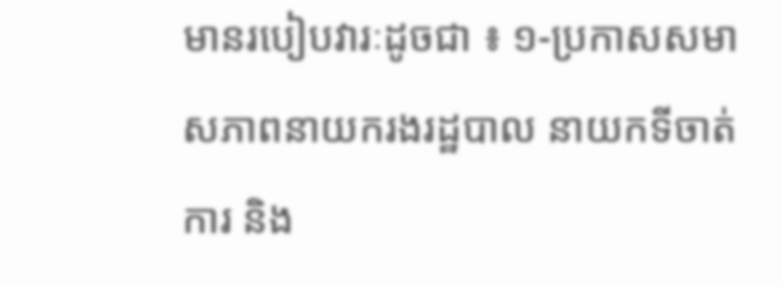មានរបៀបវារៈដូចជា ៖ ១-ប្រកាសសមាសភាពនាយករងរដ្ឋបាល នាយកទីចាត់ការ និង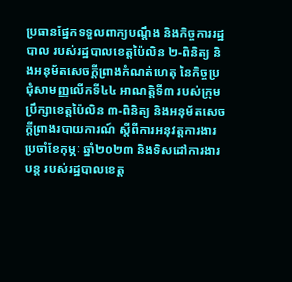ប្រធានផ្នែកទទួលពាក្យបណ្ដឹង និងកិច្ចការរដ្ឋបាល របស់រដ្ឋបាលខេត្តប៉ៃលិន ២-ពិនិត្យ និងអនុម័តសេចក្តីព្រាងកំណត់ហេតុ នៃកិច្ចប្រជុំសាមញ្ញលើកទី៤៤ អាណត្តិទី៣ របស់ក្រុមប្រឹក្សាខេត្តប៉ៃលិន ៣-ពិនិត្យ និងអនុម័តសេចក្តីព្រាងរបាយការណ៍ ស្តីពីការអនុវត្តការងារប្រចាំខែកុម្ភៈ ឆ្នាំ២០២៣ និងទិសដៅការងារបន្ត របស់រដ្ឋបាលខេត្ត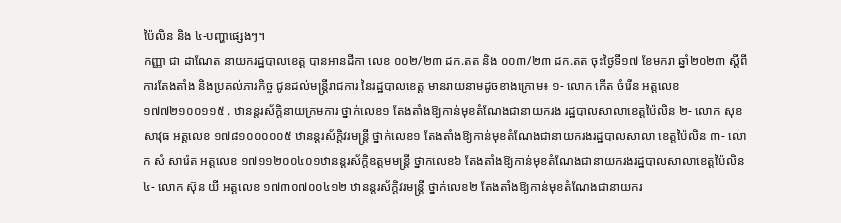ប៉ៃលិន និង ៤-បញ្ហាផ្សេងៗ។
កញ្ញា ជា ដាណែត នាយករដ្ឋបាលខេត្ត បានអានដីកា លេខ ០០២/២៣ ដក.តត និង ០០៣/២៣ ដក.តត ចុះថ្ងៃទី១៧ ខែមករា ឆ្នាំ២០២៣ ស្តីពីការតែងតាំង និងប្រគល់ភារកិច្ច ជូនដល់មន្ត្រីរាជការ នៃរដ្ឋបាលខេត្ត មានរាយនាមដូចខាងក្រោម៖ ១- លោក កើត ចំរើន អត្តលេខ ១៧៧២១០០១១៥ . ឋានន្តរស័ក្តិនាយក្រមការ ថ្នាក់លេខ១ តែងតាំងឱ្យកាន់មុខតំណែងជានាយករង រដ្ឋបាលសាលាខេត្តប៉ៃលិន ២- លោក សុខ សាវុធ អត្តលេខ ១៧៨១០០០០០៥ ឋានន្តរស័ក្តិវរមន្ត្រី ថ្នាក់លេខ១ តែងតាំងឱ្យកាន់មុខតំណែងជានាយករងរដ្ឋបាលសាលា ខេត្តប៉ៃលិន ៣- លោក សំ សារ៉េត អត្តលេខ ១៧១១២០០៤០១ឋានន្តរស័ក្តិឧត្តមមន្ត្រី ថ្នាកលេខ៦ តែងតាំងឱ្យកាន់មុខតំណែងជានាយករងរដ្ឋបាលសាលាខេត្តប៉ៃលិន ៤- លោក ស៊ុន យី អត្តលេខ ១៧៣០៧០០៤១២ ឋានន្តរស័ក្តិវរមន្ត្រី ថ្នាក់លេខ២ តែងតាំងឱ្យកាន់មុខតំណែងជានាយករ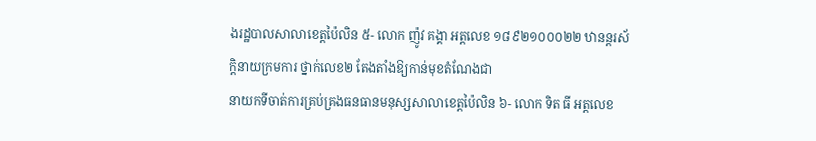ងរដ្ឋបាលសាលាខេត្តប៉ៃលិន ៥- លោក ញ៉ូវ គង្គា អត្តលេខ ១៨៩២១០០០២២ ឋានន្តរស័ក្តិនាយក្រមការ ថ្នាក់លេខ២ តែងតាំងឱ្យកាន់មុខតំណែងជា
នាយកទីចាត់ការគ្រប់គ្រងធនធានមនុស្សសាលាខេត្តប៉ៃលិន ៦- លោក ទិត ធី អត្តលេខ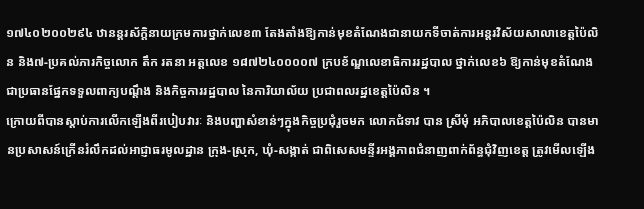១៧៤០២០០២៩៤ ឋានន្តរស័ក្តិនាយក្រមការថ្នាក់លេខ៣ តែងតាំងឱ្យកាន់មុខតំណែងជានាយកទីចាត់ការអន្តរវិស័យសាលាខេត្តប៉ៃលិន និង៧-ប្រគល់ភារកិច្ចលោក តឹក រតនា អត្តលេខ ១៨៧២៤០០០០៧ ក្របខ័ណ្ឌលេខាធិការរដ្ឋបាល ថ្នាក់លេខ៦ ឱ្យកាន់មុខតំណែងជាប្រធានផ្នែកទទួលពាក្យបណ្តឹង និងកិច្ចការរដ្ឋបាល នៃការិយាល័យ ប្រជាពលរដ្ឋខេត្តប៉ៃលិន ។
ក្រោយពីបានស្តាប់ការលើកឡើងពីរបៀបវារៈ និងបញ្ហាសំខាន់ៗក្នុងកិច្ចប្រជុំរួចមក លោកជំទាវ បាន ស្រីមុំ អភិបាលខេត្តប៉ៃលិន បានមានប្រសាសន៍ក្រើនរំលឹកដល់អាជ្ញាធរមូលដ្ឋាន ក្រុង-ស្រុក, ឃុំ-សង្កាត់ ជាពិសេសមន្ទីរអង្គភាពជំនាញពាក់ព័ន្ធជុំវិញខេត្ត ត្រូវមើលឡើង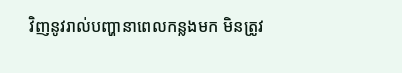វិញនូវរាល់បញ្ហានាពេលកន្លងមក មិនត្រូវ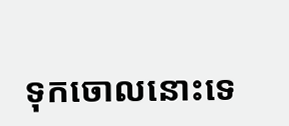ទុកចោលនោះទេ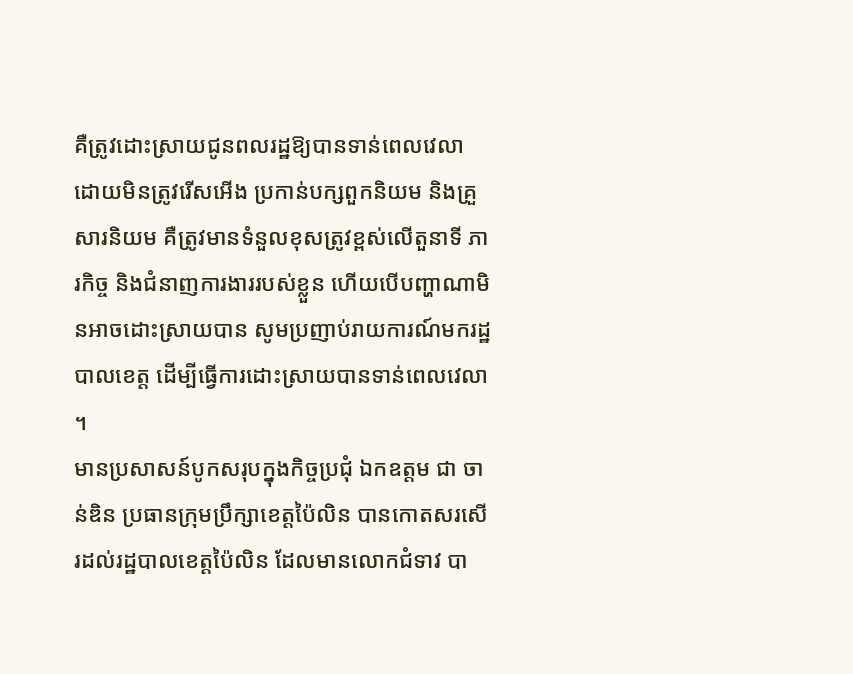គឺត្រូវដោះស្រាយជូនពលរដ្ឋឱ្យបានទាន់ពេលវេលា ដោយមិនត្រូវរើសអើង ប្រកាន់បក្សពួកនិយម និងគ្រួសារនិយម គឺត្រូវមានទំនួលខុសត្រូវខ្ពស់លើតួនាទី ភារកិច្ច និងជំនាញការងាររបស់ខ្លួន ហើយបើបញ្ហាណាមិនអាចដោះស្រាយបាន សូមប្រញាប់រាយការណ៍មករដ្ឋបាលខេត្ត ដើម្បីធ្វើការដោះស្រាយបានទាន់ពេលវេលា ។
មានប្រសាសន៍បូកសរុបក្នុងកិច្ចប្រជុំ ឯកឧត្តម ជា ចាន់ឌិន ប្រធានក្រុមប្រឹក្សាខេត្តប៉ៃលិន បានកោតសរសើរដល់រដ្ឋបាលខេត្តប៉ៃលិន ដែលមានលោកជំទាវ បា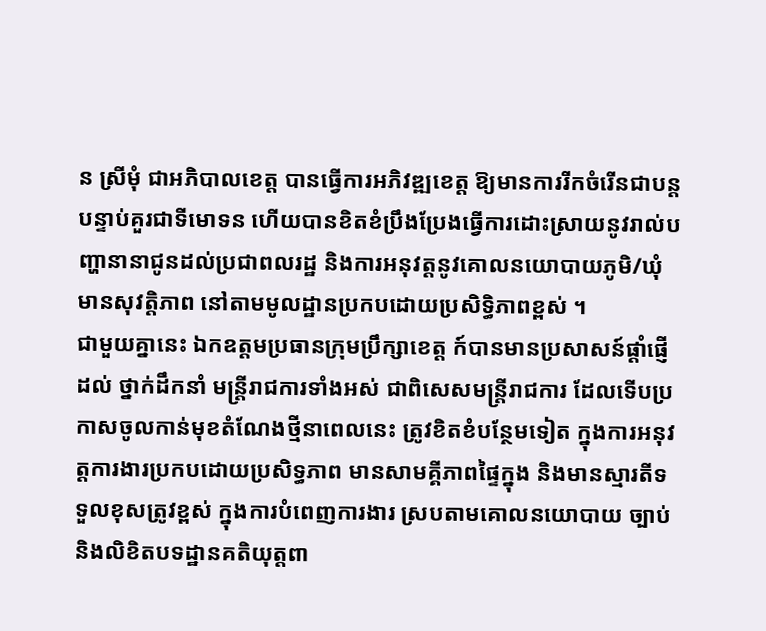ន ស្រីមុំ ជាអភិបាលខេត្ត បានធ្វើការអភិវឌ្ឍខេត្ត ឱ្យមានការរីកចំរើនជាបន្តបន្ទាប់គួរជាទីមោទន ហើយបានខិតខំប្រឹងប្រែងធ្វើការដោះស្រាយនូវរាល់បញ្ហានានាជូនដល់ប្រជាពលរដ្ឋ និងការអនុវត្តនូវគោលនយោបាយភូមិ/ឃុំមានសុវត្តិភាព នៅតាមមូលដ្ឋានប្រកបដោយប្រសិទ្ធិភាពខ្ពស់ ។
ជាមួយគ្នានេះ ឯកឧត្តមប្រធានក្រុមប្រឹក្សាខេត្ត ក៍បានមានប្រសាសន៍ផ្តាំផ្ញើដល់ ថ្នាក់ដឹកនាំ មន្ត្រីរាជការទាំងអស់ ជាពិសេសមន្ត្រីរាជការ ដែលទើបប្រកាសចូលកាន់មុខតំណែងថ្មីនាពេលនេះ ត្រូវខិតខំបន្ថែមទៀត ក្នុងការអនុវត្តការងារប្រកបដោយប្រសិទ្ធភាព មានសាមគ្គីភាពផ្ទៃក្នុង និងមានស្មារតីទទួលខុសត្រូវខ្ពស់ ក្នុងការបំពេញការងារ ស្របតាមគោលនយោបាយ ច្បាប់ និងលិខិតបទដ្ឋានគតិយុត្តពា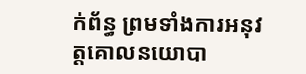ក់ព័ន្ធ ព្រមទាំងការអនុវត្តគោលនយោបា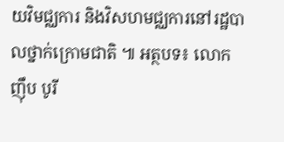យវិមជ្ឈការ និងវិសហមជ្ឈការនៅរដ្ឋបាលថ្នាក់ក្រោមជាតិ ៕ អត្ថបទ៖ លោក ញ៉ឹប បូរី